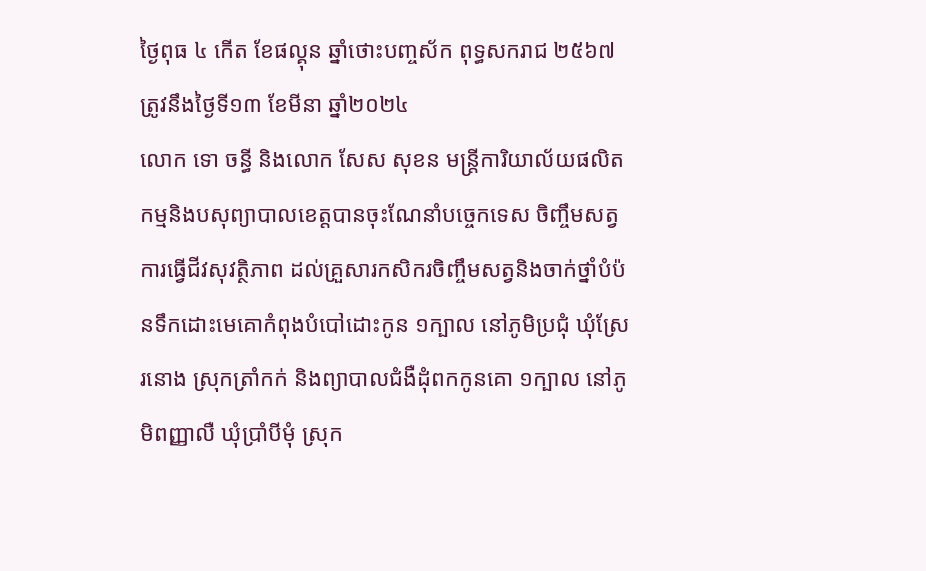ថ្ងៃពុធ ៤ កើត ខែផល្គុន ឆ្នាំថោះបញ្ចស័ក ពុទ្ធសករាជ ២៥៦៧ ត្រូវនឹងថ្ងៃទី១៣ ខែមីនា ឆ្នាំ២០២៤
លោក ទោ ចន្ធី និងលោក សែស សុខន មន្រ្តីការិយាល័យផលិតកម្មនិងបសុព្យាបាលខេត្តបានចុះណែនាំបច្ចេកទេស ចិញ្ចឹមសត្វ ការធ្វេីជីវសុវត្ថិភាព ដល់គ្រួសារកសិករចិញ្ចឹមសត្វនិងចាក់ថ្នាំបំប៉នទឹកដោះមេគោកំពុងបំបៅដោះកូន ១ក្បាល នៅភូមិប្រជុំ ឃុំស្រែរនោង ស្រុកត្រាំកក់ និងព្យាបាលជំងឺដុំពកកូនគោ ១ក្បាល នៅភូមិពញ្ញាលឺ ឃុំប្រាំបីមុំ ស្រុក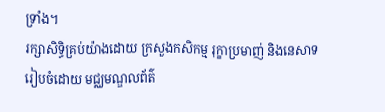ទ្រាំង។
រក្សាសិទិ្ធគ្រប់យ៉ាងដោយ ក្រសួងកសិកម្ម រុក្ខាប្រមាញ់ និងនេសាទ
រៀបចំដោយ មជ្ឈមណ្ឌលព័ត៌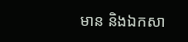មាន និងឯកសា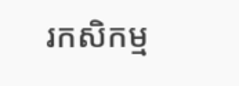រកសិកម្ម